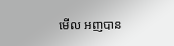មើល អញបាន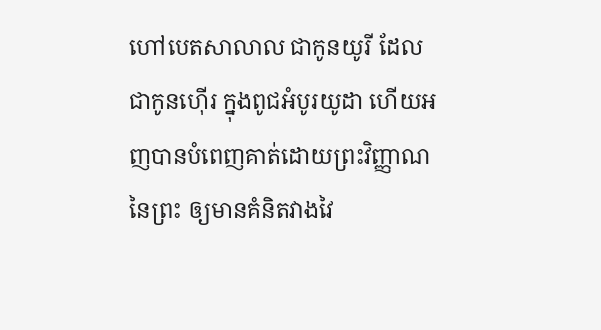ហៅបេតសាលាល ជាកូនយូរី ដែលជាកូនហ៊ើរ ក្នុងពូជអំបូរយូដា ហើយអញបានបំពេញគាត់ដោយព្រះវិញ្ញាណនៃព្រះ ឲ្យមានគំនិតវាងវៃ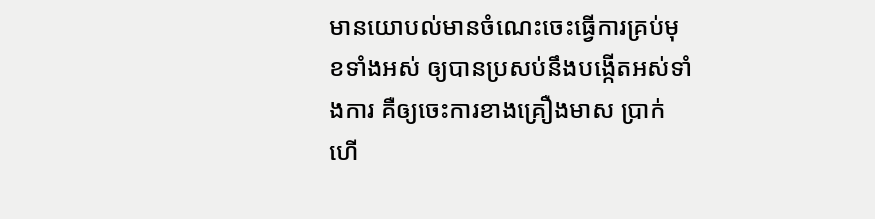មានយោបល់មានចំណេះចេះធ្វើការគ្រប់មុខទាំងអស់ ឲ្យបានប្រសប់នឹងបង្កើតអស់ទាំងការ គឺឲ្យចេះការខាងគ្រឿងមាស ប្រាក់ ហើ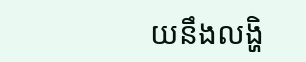យនឹងលង្ហិ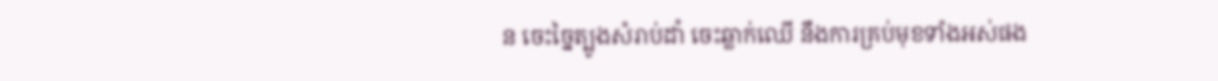ន ចេះច្នៃត្បូងសំរាប់ដាំ ចេះឆ្លាក់ឈើ នឹងការគ្រប់មុខទាំងអស់ផង